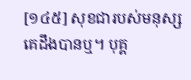[១៤៥] សុខជារបស់មនុស្ស គេដឹងបានឬ។ បុគ្គ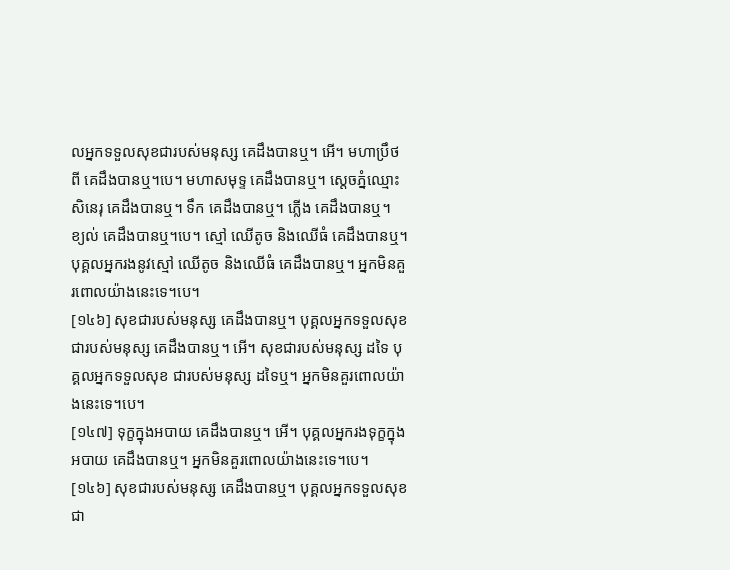លអ្នកទទួលសុខជារបស់មនុស្ស គេដឹងបានឬ។ អើ។ មហាប្រឹថពី គេដឹងបានឬ។បេ។ មហាសមុទ្ទ គេដឹងបានឬ។ ស្តេចភ្នំឈ្មោះសិនេរុ គេដឹងបានឬ។ ទឹក គេដឹងបានឬ។ ភ្លើង គេដឹងបានឬ។ ខ្យល់ គេដឹងបានឬ។បេ។ ស្មៅ ឈើតូច និងឈើធំ គេដឹងបានឬ។ បុគ្គលអ្នករងនូវស្មៅ ឈើតូច និងឈើធំ គេដឹងបានឬ។ អ្នកមិនគួរពោលយ៉ាងនេះទេ។បេ។
[១៤៦] សុខជារបស់មនុស្ស គេដឹងបានឬ។ បុគ្គលអ្នកទទួលសុខ ជារបស់មនុស្ស គេដឹងបានឬ។ អើ។ សុខជារបស់មនុស្ស ដទៃ បុគ្គលអ្នកទទួលសុខ ជារបស់មនុស្ស ដទៃឬ។ អ្នកមិនគួរពោលយ៉ាងនេះទេ។បេ។
[១៤៧] ទុក្ខក្នុងអបាយ គេដឹងបានឬ។ អើ។ បុគ្គលអ្នករងទុក្ខក្នុងអបាយ គេដឹងបានឬ។ អ្នកមិនគួរពោលយ៉ាងនេះទេ។បេ។
[១៤៦] សុខជារបស់មនុស្ស គេដឹងបានឬ។ បុគ្គលអ្នកទទួលសុខ ជា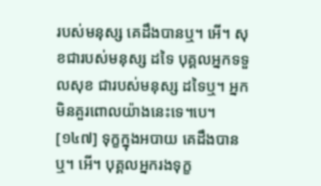របស់មនុស្ស គេដឹងបានឬ។ អើ។ សុខជារបស់មនុស្ស ដទៃ បុគ្គលអ្នកទទួលសុខ ជារបស់មនុស្ស ដទៃឬ។ អ្នកមិនគួរពោលយ៉ាងនេះទេ។បេ។
[១៤៧] ទុក្ខក្នុងអបាយ គេដឹងបានឬ។ អើ។ បុគ្គលអ្នករងទុក្ខ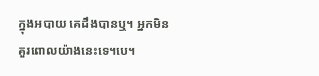ក្នុងអបាយ គេដឹងបានឬ។ អ្នកមិនគួរពោលយ៉ាងនេះទេ។បេ។